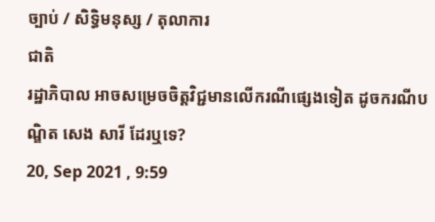ច្បាប់ / សិទិ្ធមនុស្ស / តុលាការ
ជាតិ
រដ្ឋាភិបាល អាចសម្រេចចិត្តវិជ្ជមានលើករណីផ្សេងទៀត ដូចករណីបណ្ឌិត សេង សារី ដែរឬទេ?
20, Sep 2021 , 9:59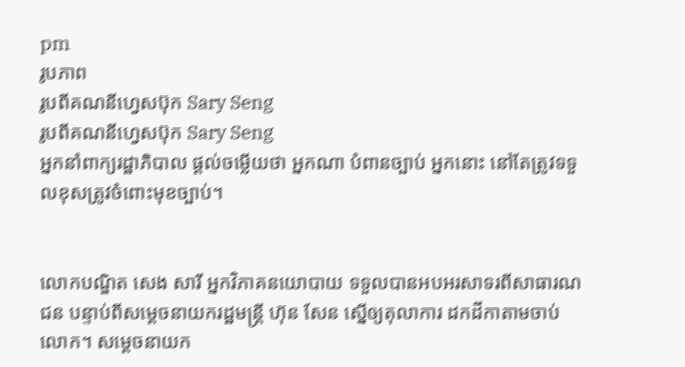pm
រូបភាព
រូបពីគណនីហ្វេសប៊ុក Sary Seng
រូបពីគណនីហ្វេសប៊ុក Sary Seng
អ្នកនាំពាក្យរដ្ឋាភិបាល ផ្តល់ចម្លើយថា អ្នកណា បំពានច្បាប់ អ្នកនោះ នៅតែត្រូវទទួលខុសត្រូវចំពោះមុខច្បាប់។


លោកបណ្ឌិត សេង សារី អ្នកវិភាគនយោបាយ ទទួលបានអបអរសាទរពីសាធារណជន បន្ទាប់ពីសម្តេចនាយករដ្ឋមន្រ្តី ហ៊ុន សែន ស្នើឲ្យតុលាការ ដកដីកាតាមចាប់លោក។ សម្តេចនាយក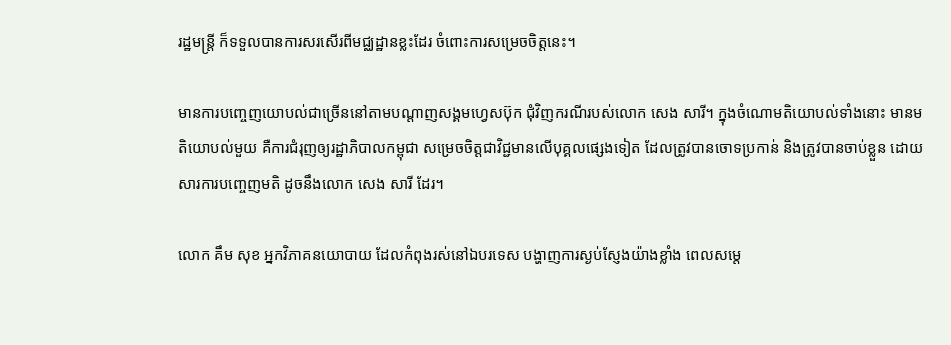រដ្ឋមន្រ្តី ក៏ទទួលបានការសរសើរពីមជ្ឈដ្ឋានខ្លះដែរ ចំពោះការសម្រេចចិត្តនេះ។

មានការបញ្ចេញយោបល់ជាច្រើននៅតាមបណ្តាញសង្គមហ្វេសប៊ុក ជុំវិញករណីរបស់លោក សេង សារី។ ក្នុងចំណោមតិយោបល់ទាំងនោះ មានមតិយោបល់មួយ គឺការជំរុញឲ្យរដ្ឋាភិបាលកម្ពុជា សម្រេចចិត្តជាវិជ្ជមានលើបុគ្គលផ្សេងទៀត ដែលត្រូវបានចោទប្រកាន់ និងត្រូវបានចាប់ខ្លួន ដោយសារការបញ្ចេញមតិ ដូចនឹងលោក សេង សារី ដែរ។

លោក គឹម សុខ អ្នកវិភាគនយោបាយ ដែលកំពុងរស់នៅឯបរទេស បង្ហាញការស្ងប់ស្ញែងយ៉ាងខ្លាំង ពេលសម្តេ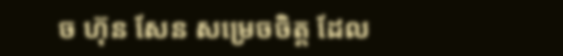ច ហ៊ុន សែន សម្រេចចិត្ត ដែល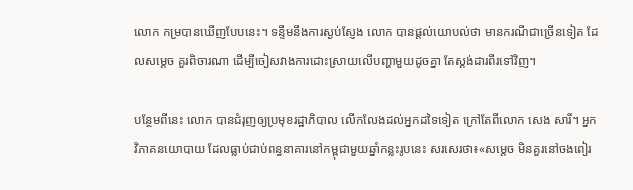លោក កម្របានឃើញបែបនេះ។ ទន្ទឹមនឹងការស្ងប់ស្ញែង លោក បានផ្តល់យោបល់ថា មានករណីជាច្រើនទៀត ដែលសម្ដេច គួរពិចារណា ដើម្បីចៀសវាងការដោះស្រាយលើបញ្ហាមួយដូចគ្នា តែស្តង់ដារពីរទៅវិញ។

បន្ថែមពីនេះ លោក បានជំរុញឲ្យប្រមុខរដ្ឋាភិបាល លើកលែងដល់អ្នកដទៃទៀត ក្រៅតែពីលោក សេង សារី។ អ្នកវិភាគនយោបាយ ដែលធ្លាប់ជាប់ពន្ធនាគារនៅកម្ពុជាមួយឆ្នាំកន្លះរូបនេះ សរសេរថា៖«សម្ដេច មិនគួរនៅចងពៀរ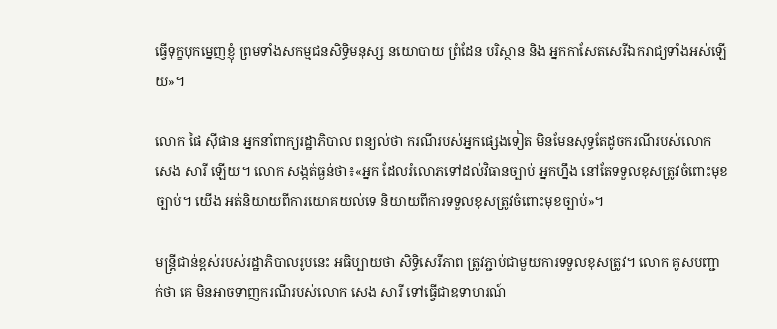ធ្វើទុក្ខបុកម្នេញខ្ញុំ ព្រមទាំងសកម្មជនសិទ្ធិមនុស្ស នយោបាយ ព្រំដែន បរិស្ថាន និង អ្នកកាសែតសេរីឯករាជ្យទាំងអស់ឡើយ»។

លោក ផៃ ស៊ីផាន អ្នកនាំពាក្យរដ្ឋាភិបាល ពន្យល់ថា ករណីរបស់អ្នកផ្សេងទៀត មិនមែនសុទ្ធតែដូចករណីរបស់លោក សេង សារី ឡើយ។ លោក សង្កត់ធ្ងន់ថា៖«អ្នក ដែលរំលោភទៅដល់វិធានច្បាប់ អ្នកហ្នឹង នៅតែទទួលខុសត្រូវចំពោះមុខច្បាប់។ យើង អត់និយាយពីការយោគយល់ទេ និយាយពីការទទួលខុសត្រូវចំពោះមុខច្បាប់»។

មន្រ្តីជាន់ខ្ពស់របស់រដ្ឋាភិបាលរូបនេះ អធិប្បាយថា សិទ្ធិសេរីភាព ត្រូវភ្ជាប់ជាមួយការទទួលខុសត្រូវ។ លោក គូសបញ្ជាក់ថា គេ មិនអាចទាញករណីរបស់លោក សេង សារី ទៅធ្វើជាឧទាហរណ៍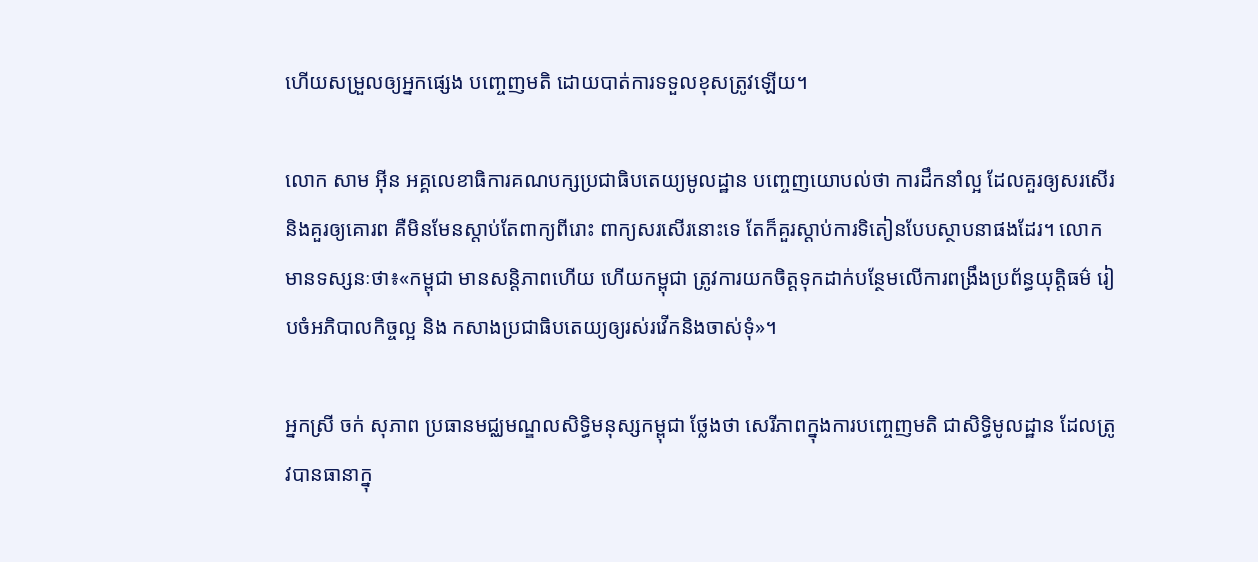ហើយសម្រួលឲ្យអ្នកផ្សេង បញ្ចេញមតិ ដោយបាត់ការទទួលខុសត្រូវឡើយ។

លោក សាម អ៊ីន អគ្គលេខាធិការគណបក្សប្រជាធិបតេយ្យមូលដ្ឋាន បញ្ចេញយោបល់ថា ការដឹកនាំល្អ ដែលគួរឲ្យសរសើរ និងគួរឲ្យគោរព គឺមិនមែនស្តាប់តែពាក្យពីរោះ ពាក្យសរសើរនោះទេ តែក៏គួរស្តាប់ការទិតៀនបែបស្ថាបនាផងដែរ។ លោក មានទស្សនៈថា៖«កម្ពុជា មានសន្តិភាពហើយ ហើយកម្ពុជា ត្រូវការយកចិត្តទុកដាក់បន្ថែមលើការពង្រឹងប្រព័ន្ធយុត្តិធម៌ រៀបចំអភិបាលកិច្ចល្អ និង កសាងប្រជាធិបតេយ្យឲ្យរស់រវើកនិងចាស់ទុំ»។

អ្នកស្រី ចក់ សុភាព ប្រធានមជ្ឈមណ្ឌលសិទ្ធិមនុស្សកម្ពុជា ថ្លែងថា សេរីភាពក្នុងការបញ្ចេញមតិ ជាសិទ្ធិមូលដ្ឋាន ដែលត្រូវបានធានាក្នុ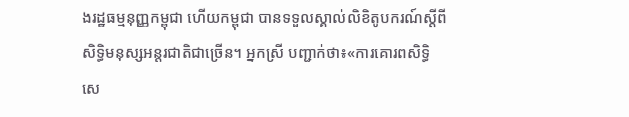ងរដ្ឋធម្មនុញ្ញកម្ពុជា ហើយកម្ពុជា បានទទួលស្គាល់លិខិតូបករណ៍ស្តីពីសិទ្ធិមនុស្សអន្តរជាតិជាច្រើន។ អ្នកស្រី បញ្ជាក់ថា៖«ការគោរពសិទ្ធិសេ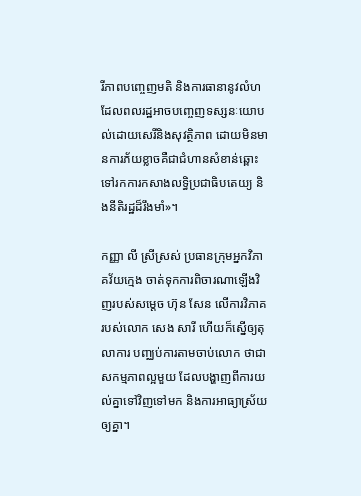រីភាពបញ្ចេញមតិ និងការធានានូវលំហ ដែលពលរដ្ឋអាចបញ្ចេញទស្សនៈយោបល់ដោយសេរីនិងសុវត្ថិភាព ដោយមិនមានការភ័យខ្លាចគឺជាជំហានសំខាន់ឆ្ពោះទៅរកការកសាងលទ្ធិប្រជាធិបតេយ្យ និងនីតិរដ្ឋដ៏រឹងមាំ»។

កញ្ញា លី ស្រីស្រស់ ប្រធានក្រុមអ្នកវិភាគវ័យក្មេង ចាត់ទុកការពិចារណាឡើងវិញរបស់សម្តេច ហ៊ុន សែន លើការវិភាគរបស់លោក សេង សារី ហើយក៏ស្នើឲ្យតុលាការ បញ្ឈប់ការតាមចាប់លោក ថាជាសកម្មភាពល្អមួយ ដែលបង្ហាញពីការយល់គ្នាទៅវិញទៅមក និងការអាធ្យាស្រ័យឲ្យគ្នា។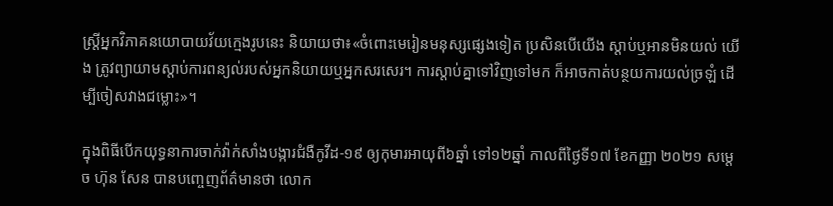ស្រ្តីអ្នកវិភាគនយោបាយវ័យក្មេងរូបនេះ និយាយថា៖«ចំពោះមេរៀនមនុស្សផ្សេងទៀត ប្រសិនបើយើង ស្តាប់ឬអានមិនយល់ យើង ត្រូវព្យាយាមស្តាប់ការពន្យល់របស់អ្នកនិយាយឬអ្នកសរសេរ។ ការស្តាប់គ្នាទៅវិញទៅមក ក៏អាចកាត់បន្ថយការយល់ច្រឡំ ដើម្បីចៀសវាងជម្លោះ»។

ក្នុងពិធីបើកយុទ្ធនាការចាក់វ៉ាក់សាំងបង្ការជំងឺកូវីដ-១៩ ឲ្យកុមារអាយុពី៦ឆ្នាំ ទៅ១២ឆ្នាំ កាលពីថ្ងៃទី១៧ ខែកញ្ញា ២០២១ សម្តេច ហ៊ុន សែន បានបញ្ចេញព័ត៌មានថា លោក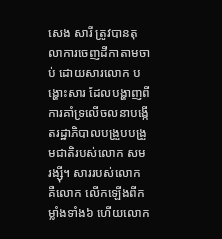សេង សារី ត្រូវបានតុលាការចេញដីកាតាមចាប់ ដោយសារលោក បង្ហោះសារ ដែលបង្ហាញពីការគាំទ្រលើចលនាបង្កើតរដ្ឋាភិបាលបង្រួបបង្រួមជាតិរបស់លោក សម រង្ស៊ី។ សាររបស់លោក គឺលោក លើកឡើងពីកម្លាំងទាំង៦ ហើយលោក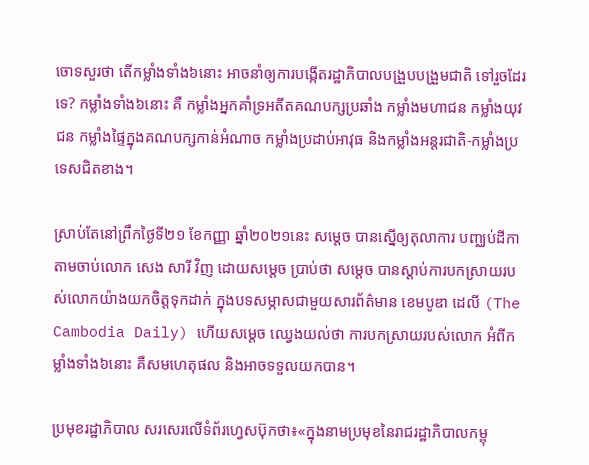ចោទសួរថា តើកម្លាំងទាំង៦នោះ អាចនាំឲ្យការបង្កើតរដ្ឋាភិបាលបង្រួបបង្រួមជាតិ ទៅរួចដែរទេ? កម្លាំងទាំង៦នោះ គឺ កម្លាំងអ្នកគាំទ្រអតីតគណបក្សប្រឆាំង កម្លាំងមហាជន កម្លាំងយុវជន កម្លាំងផ្ទៃក្នុងគណបក្សកាន់អំណាច កម្លាំងប្រដាប់អាវុធ និងកម្លាំងអន្តរជាតិ-កម្លាំងប្រទេសជិតខាង។

ស្រាប់តែនៅព្រឹកថ្ងៃទី២១ ខែកញ្ញា ឆ្នាំ២០២១នេះ សម្តេច បានស្នើឲ្យតុលាការ បញ្ឈប់ដីកាតាមចាប់លោក សេង សារី វិញ ដោយសម្តេច ប្រាប់ថា សម្តេច បានស្តាប់ការបកស្រាយរបស់លោកយ៉ាងយកចិត្តទុកដាក់ ក្នុងបទសម្ភាសជាមួយសារព័ត៌មាន ខេមបូឌា ដេលី (The Cambodia Daily) ហើយសម្តេច ឈ្វេងយល់ថា ការបកស្រាយរបស់លោក អំពីកម្លាំងទាំង៦នោះ គឺសមហេតុផល និងអាចទទួលយកបាន។

ប្រមុខរដ្ឋាភិបាល សរសេរលើទំព័រហ្វេសប៊ុកថា៖«ក្នុងនាមប្រមុខនៃរាជរដ្ឋាភិបាលកម្ពុ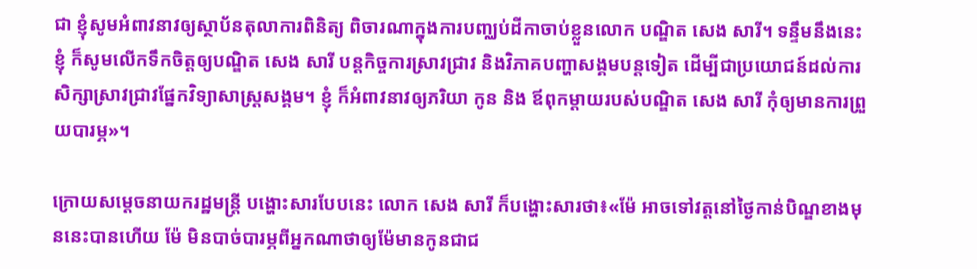ជា ខ្ញុំសូមអំពាវនាវឲ្យស្ថាប័នតុលាការពិនិត្យ ពិចារណាក្នុងការបញ្ឈប់ដីកាចាប់ខ្លួនលោក បណ្ឌិត សេង សារី។ ទន្ទឹមនឹងនេះ ខ្ញុំ ក៏សូមលើកទឹកចិត្តឲ្យបណ្ឌិត សេង សារី បន្តកិច្ចការស្រាវជ្រាវ និងវិភាគបញ្ហាសង្គមបន្តទៀត ដើម្បីជាប្រយោជន៍ដល់ការសិក្សាស្រាវជ្រាវផ្នែកវិទ្យាសាស្ត្រសង្គម។ ខ្ញុំ ក៏អំពាវនាវឲ្យភរិយា កូន និង ឪពុកម្តាយរបស់បណ្ឌិត សេង សារី កុំឲ្យមានការព្រួយបារម្ភ»។

ក្រោយសម្តេចនាយករដ្ឋមន្រ្តី បង្ហោះសារបែបនេះ លោក សេង សារី ក៏បង្ហោះសារថា៖«ម៉ែ អាចទៅវត្តនៅថ្ងៃកាន់បិណ្ឌខាងមុននេះបានហើយ ម៉ែ មិនបាច់បារម្ភពីអ្នកណាថាឲ្យម៉ែមានកូនជាជ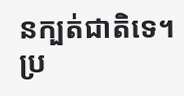នក្បត់ជាតិទេ។ ប្រ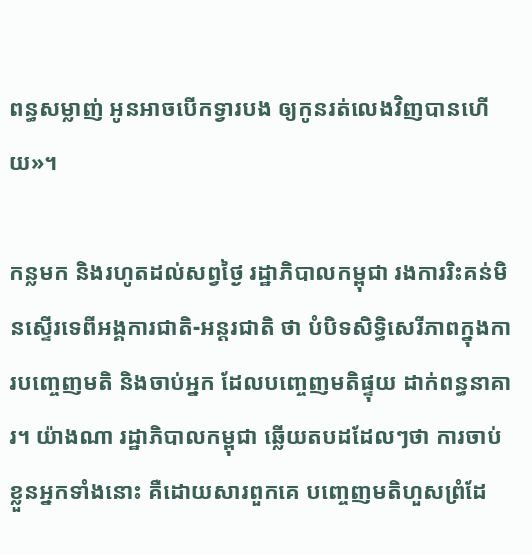ពន្ធសម្លាញ់ អូនអាចបើកទ្វារបង ឲ្យកូនរត់លេងវិញបានហើយ»។

កន្លមក និងរហូតដល់សព្វថ្ងៃ រដ្ឋាភិបាលកម្ពុជា រងការរិះគន់មិនស្ទើរទេពីអង្គការជាតិ-អន្តរជាតិ ថា បំបិទសិទ្ធិសេរីភាពក្នុងការបញ្ចេញមតិ និងចាប់អ្នក ដែលបញ្ចេញមតិផ្ទុយ ដាក់ពន្ធនាគារ។ យ៉ាងណា រដ្ឋាភិបាលកម្ពុជា ឆ្លើយតបដដែលៗថា ការចាប់ខ្លួនអ្នកទាំងនោះ គឺដោយសារពួកគេ បញ្ចេញមតិហួសព្រំដែ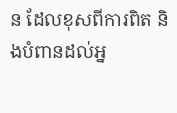ន ដែលខុសពីការពិត និងបំពានដល់អ្ន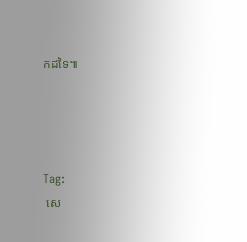កដទៃ៕




Tag:
 សេ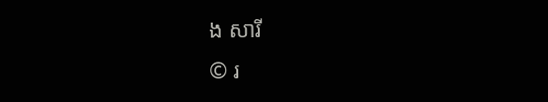ង សារី
© រ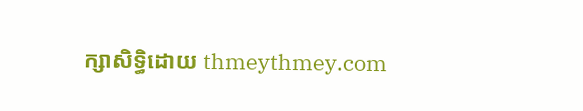ក្សាសិទ្ធិដោយ thmeythmey.com